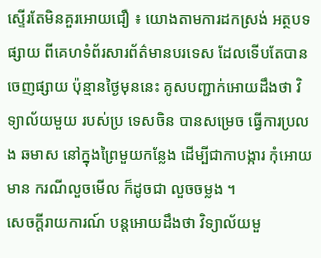ស្ទើរតែមិនគួរអោយជឿ ៖ យោងតាមការដកស្រង់ អត្ថបទផ្សាយ ពីគេហទំព័រសារព័ត៌មានបរទេស ដែលទើបតែបានចេញផ្សាយ ប៉ុន្មានថ្ងៃមុននេះ គូសបញ្ជាក់អោយដឹងថា វិទ្យាល័យមួយ របស់ប្រ ទេសចិន បានសម្រេច ធ្វើការប្រលង ឆមាស នៅក្នុងព្រៃមួយកន្លែង ដើម្បីជាកាបង្ការ កុំអោយមាន ករណីលួចមើល ក៏ដូចជា លួចចម្លង ។
សេចក្តីរាយការណ៍ បន្តអោយដឹងថា វិទ្យាល័យមួ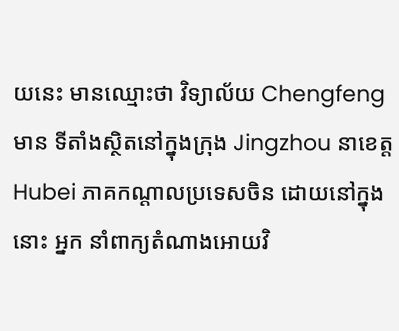យនេះ មានឈ្មោះថា វិទ្យាល័យ Chengfeng មាន ទីតាំងស្ថិតនៅក្នុងក្រុង Jingzhou នាខេត្ត Hubei ភាគកណ្តាលប្រទេសចិន ដោយនៅក្នុងនោះ អ្នក នាំពាក្យតំណាងអោយវិ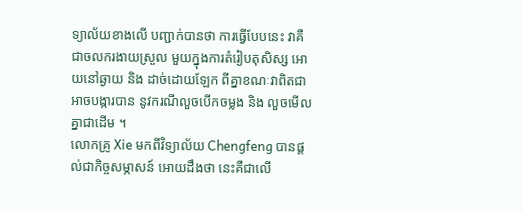ទ្យាល័យខាងលើ បញ្ជាក់បានថា ការធ្វើបែបនេះ វាគឺជាចលករងាយស្រួល មួយក្នុងការតំរៀបតុសិស្ស អោយនៅឆ្ងាយ និង ដាច់ដោយឡែក ពីគ្នាខណៈវាពិតជាអាចបង្ការបាន នូវករណីលួចបើកចម្លង និង លួចមើលគ្នាជាដើម ។
លោកគ្រូ Xie មកពីវិទ្យាល័យ Chengfeng បានផ្តល់ជាកិច្ចសម្ភាសន៍ អោយដឹងថា នេះគឺជាលើ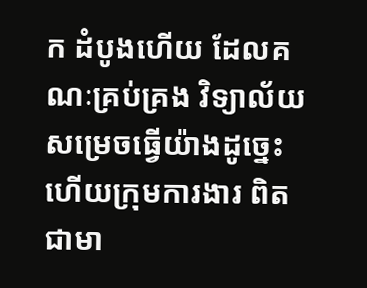ក ដំបូងហើយ ដែលគណៈគ្រប់គ្រង វិទ្យាល័យ សម្រេចធ្វើយ៉ាងដូច្នេះ ហើយក្រុមការងារ ពិតជាមា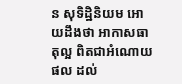ន សុទិដ្ឋិនិយម អោយដឹងថា អាកាសធាតុល្អ ពិតជាអំណោយផល ដល់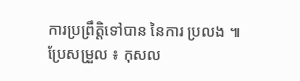ការប្រព្រឹត្តិទៅបាន នៃការ ប្រលង ៕
ប្រែសម្រួល ៖ កុសល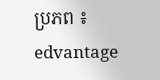ប្រភព ៖ edvantage